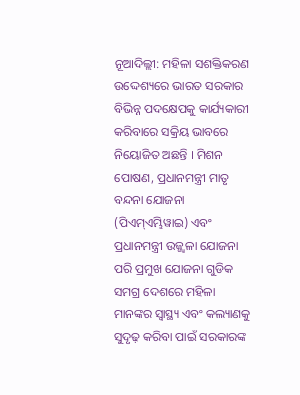ନୂଆଦିଲ୍ଲୀ: ମହିଳା ସଶକ୍ତିକରଣ ଉଦ୍ଦେଶ୍ୟରେ ଭାରତ ସରକାର ବିଭିନ୍ନ ପଦକ୍ଷେପକୁ କାର୍ଯ୍ୟକାରୀ କରିବାରେ ସକ୍ରିୟ ଭାବରେ ନିୟୋଜିତ ଅଛନ୍ତି । ମିଶନ ପୋଷଣ, ପ୍ରଧାନମନ୍ତ୍ରୀ ମାତୃ ବନ୍ଦନା ଯୋଜନା (ପିଏମ୍ଏମ୍ଭିୱାଇ) ଏବଂ ପ୍ରଧାନମନ୍ତ୍ରୀ ଉଜ୍ଜ୍ୱଳା ଯୋଜନା ପରି ପ୍ରମୁଖ ଯୋଜନା ଗୁଡିକ ସମଗ୍ର ଦେଶରେ ମହିଳା ମାନଙ୍କର ସ୍ୱାସ୍ଥ୍ୟ ଏବଂ କଲ୍ୟାଣକୁ ସୁଦୃଢ଼ କରିବା ପାଇଁ ସରକାରଙ୍କ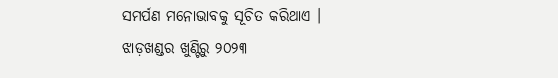ସମର୍ପଣ ମନୋଭାବକୁ ସୂଚିତ କରିଥାଏ ।
ଝାଡ଼ଖଣ୍ଡର ଖୁଣ୍ଟିରୁ ୨୦୨୩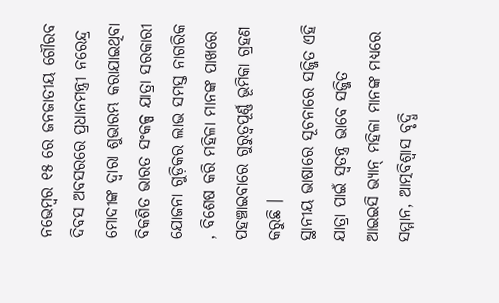ନଭେମ୍ବର ୧୫ ରେ ଜନଜାତୀୟ ଗୌରବ ଦିବସ ଅବସରରେ ପ୍ରଧାନମନ୍ତ୍ରୀ ନରେନ୍ଦ୍ର ମୋଦୀଙ୍କ ଦ୍ୱାରା ଶୁଭାରମ୍ଭ କରାଯାଇଥିବା ବିକଶିତ ଭାରତ ସଂକଳ୍ପ ଯାତ୍ରା ସରକାରୀ ଯୋଜନା ଗୁଡ଼ିକର ଲାଭ ସମସ୍ତ ନାଗରିକ , ବିଶେଷ କରି ମହିଳା ମାନଙ୍କ ପାଖରେ ପହଞ୍ଚାଇବାରେ ଗୁରୁତ୍ୱପୂର୍ଣ୍ଣ ଭୂମିକା ଗ୍ରହଣ କରୁଛି ।
ସ୍ଥାନୀୟ ଭାଷାରେ ସୂଚନାରେ ସଜ୍ଜିତ ଏହି ଯାତ୍ରା ପାଇଁ ସ୍ୱତନ୍ତ୍ର ଭାବେ ସଜ୍ଜିତ ଆଇଇସି ଭ୍ୟାନ୍ ମହିଳା ମାନଙ୍କ ମଧ୍ୟରେ ସମ୍ମାନ, ଆତ୍ମବିଶ୍ୱାସ ବୃଦ୍ଧି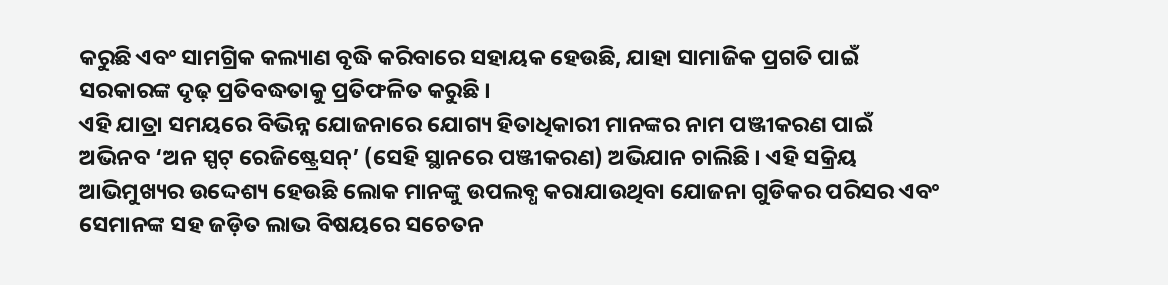କରୁଛି ଏବଂ ସାମଗ୍ରିକ କଲ୍ୟାଣ ବୃଦ୍ଧି କରିବାରେ ସହାୟକ ହେଉଛି, ଯାହା ସାମାଜିକ ପ୍ରଗତି ପାଇଁ ସରକାରଙ୍କ ଦୃଢ଼ ପ୍ରତିବଦ୍ଧତାକୁ ପ୍ରତିଫଳିତ କରୁଛି ।
ଏହି ଯାତ୍ରା ସମୟରେ ବିଭିନ୍ନ ଯୋଜନାରେ ଯୋଗ୍ୟ ହିତାଧିକାରୀ ମାନଙ୍କର ନାମ ପଞ୍ଜୀକରଣ ପାଇଁ ଅଭିନବ ‘ଅନ ସ୍ପଟ୍ ରେଜିଷ୍ଟ୍ରେସନ୍’ (ସେହି ସ୍ଥାନରେ ପଞ୍ଜୀକରଣ) ଅଭିଯାନ ଚାଲିଛି । ଏହି ସକ୍ରିୟ ଆଭିମୁଖ୍ୟର ଉଦ୍ଦେଶ୍ୟ ହେଉଛି ଲୋକ ମାନଙ୍କୁ ଉପଲବ୍ଧ କରାଯାଉଥିବା ଯୋଜନା ଗୁଡିକର ପରିସର ଏବଂ ସେମାନଙ୍କ ସହ ଜଡ଼ିତ ଲାଭ ବିଷୟରେ ସଚେତନ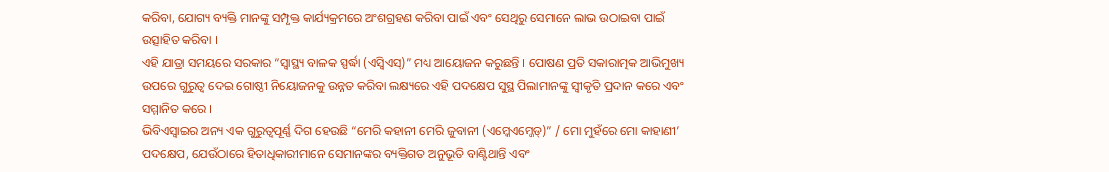କରିବା, ଯୋଗ୍ୟ ବ୍ୟକ୍ତି ମାନଙ୍କୁ ସମ୍ପୃକ୍ତ କାର୍ଯ୍ୟକ୍ରମରେ ଅଂଶଗ୍ରହଣ କରିବା ପାଇଁ ଏବଂ ସେଥିରୁ ସେମାନେ ଲାଭ ଉଠାଇବା ପାଇଁ ଉତ୍ସାହିତ କରିବା ।
ଏହି ଯାତ୍ରା ସମୟରେ ସରକାର “ସ୍ୱାସ୍ଥ୍ୟ ବାଳକ ସ୍ପର୍ଦ୍ଧା (ଏସ୍ବିଏସ୍)” ମଧ୍ୟ ଆୟୋଜନ କରୁଛନ୍ତି । ପୋଷଣ ପ୍ରତି ସକାରାତ୍ମକ ଆଭିମୁଖ୍ୟ ଉପରେ ଗୁରୁତ୍ୱ ଦେଇ ଗୋଷ୍ଠୀ ନିୟୋଜନକୁ ଉନ୍ନତ କରିବା ଲକ୍ଷ୍ୟରେ ଏହି ପଦକ୍ଷେପ ସୁସ୍ଥ ପିଲାମାନଙ୍କୁ ସ୍ୱୀକୃତି ପ୍ରଦାନ କରେ ଏବଂ ସମ୍ମାନିତ କରେ ।
ଭିବିଏସ୍ୱାଇର ଅନ୍ୟ ଏକ ଗୁରୁତ୍ୱପୂର୍ଣ୍ଣ ଦିଗ ହେଉଛି “ମେରି କହାନୀ ମେରି ଜୁବାନୀ (ଏମ୍କେଏମ୍ଜେଡ୍)” / ମୋ ମୁହଁରେ ମୋ କାହାଣୀ’ ପଦକ୍ଷେପ, ଯେଉଁଠାରେ ହିତାଧିକାରୀମାନେ ସେମାନଙ୍କର ବ୍ୟକ୍ତିଗତ ଅନୁଭୂତି ବାଣ୍ଟିଥାନ୍ତି ଏବଂ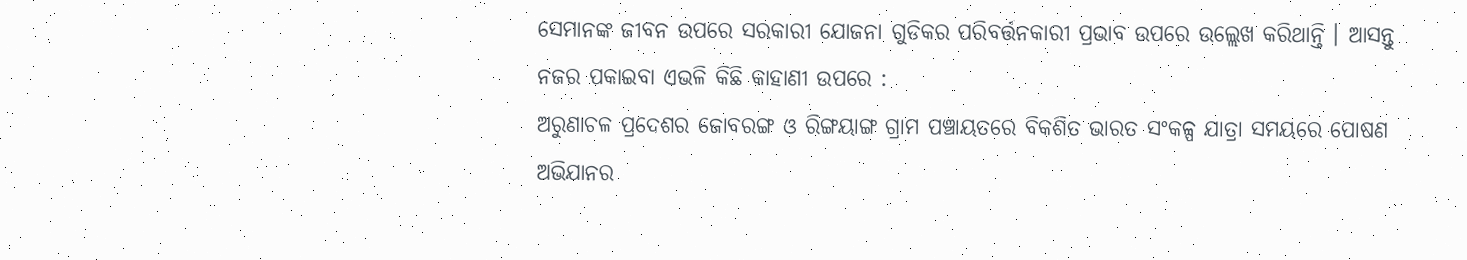ସେମାନଙ୍କ ଜୀବନ ଉପରେ ସରକାରୀ ଯୋଜନା ଗୁଡିକର ପରିବର୍ତ୍ତନକାରୀ ପ୍ରଭାବ ଉପରେ ଉଲ୍ଲେଖ କରିଥାନ୍ତି । ଆସନ୍ତୁ ନଜର ପକାଇବା ଏଭଳି କିଛି କାହାଣୀ ଉପରେ :
ଅରୁଣାଚଳ ପ୍ରଦେଶର ଜୋବରଙ୍ଗ ଓ ରିଙ୍ଗୟାଙ୍ଗ ଗ୍ରାମ ପଞ୍ଚାୟତରେ ବିକଶିତ ଭାରତ ସଂକଳ୍ପ ଯାତ୍ରା ସମୟରେ ପୋଷଣ ଅଭିଯାନର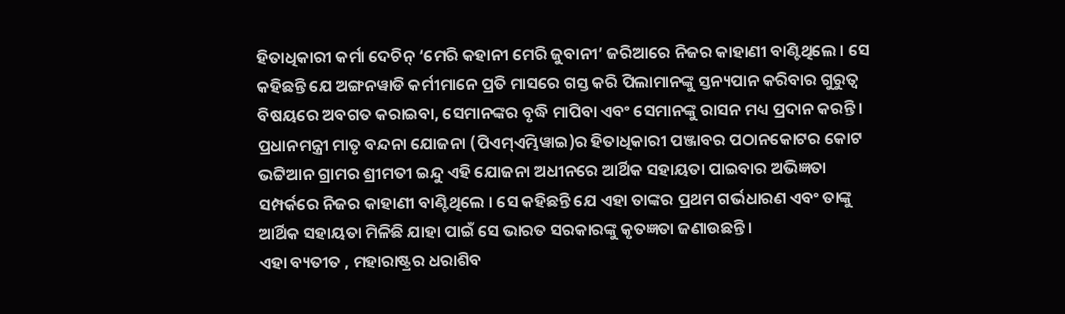ହିତାଧିକାରୀ କର୍ମା ଦେଚିନ୍ ‘ମେରି କହାନୀ ମେରି ଜୁବାନୀ’ ଜରିଆରେ ନିଜର କାହାଣୀ ବାଣ୍ଟିଥିଲେ । ସେ କହିଛନ୍ତି ଯେ ଅଙ୍ଗନୱାଡି କର୍ମୀମାନେ ପ୍ରତି ମାସରେ ଗସ୍ତ କରି ପିଲାମାନଙ୍କୁ ସ୍ତନ୍ୟପାନ କରିବାର ଗୁରୁତ୍ୱ ବିଷୟରେ ଅବଗତ କରାଇବା, ସେମାନଙ୍କର ବୃଦ୍ଧି ମାପିବା ଏବଂ ସେମାନଙ୍କୁ ରାସନ ମଧ୍ୟ ପ୍ରଦାନ କରନ୍ତି ।
ପ୍ରଧାନମନ୍ତ୍ରୀ ମାତୃ ବନ୍ଦନା ଯୋଜନା (ପିଏମ୍ଏମ୍ଭିୱାଇ)ର ହିତାଧିକାରୀ ପଞ୍ଜାବର ପଠାନକୋଟର କୋଟ ଭଟ୍ଟିଆନ ଗ୍ରାମର ଶ୍ରୀମତୀ ଇନ୍ଦୁ ଏହି ଯୋଜନା ଅଧୀନରେ ଆର୍ଥିକ ସହାୟତା ପାଇବାର ଅଭିଜ୍ଞତା ସମ୍ପର୍କରେ ନିଜର କାହାଣୀ ବାଣ୍ଟିଥିଲେ । ସେ କହିଛନ୍ତି ଯେ ଏହା ତାଙ୍କର ପ୍ରଥମ ଗର୍ଭଧାରଣ ଏବଂ ତାଙ୍କୁ ଆର୍ଥିକ ସହାୟତା ମିଳିଛି ଯାହା ପାଇଁ ସେ ଭାରତ ସରକାରଙ୍କୁ କୃତଜ୍ଞତା ଜଣାଉଛନ୍ତି ।
ଏହା ବ୍ୟତୀତ , ମହାରାଷ୍ଟ୍ରର ଧରାଶିବ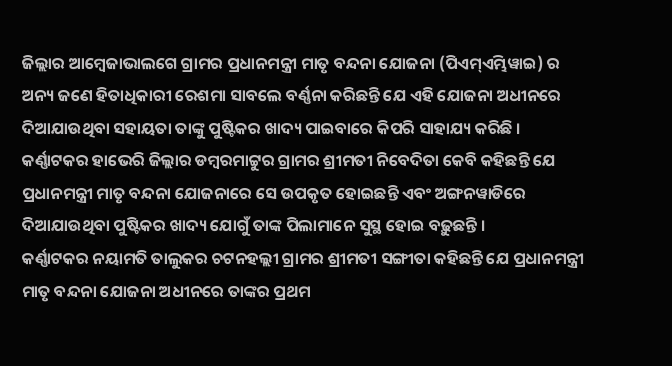ଜିଲ୍ଲାର ଆମ୍ବେଜାଭାଲଗେ ଗ୍ରାମର ପ୍ରଧାନମନ୍ତ୍ରୀ ମାତୃ ବନ୍ଦନା ଯୋଜନା (ପିଏମ୍ଏମ୍ଭିୱାଇ) ର ଅନ୍ୟ ଜଣେ ହିତାଧିକାରୀ ରେଶମା ସାବଲେ ବର୍ଣ୍ଣନା କରିଛନ୍ତି ଯେ ଏହି ଯୋଜନା ଅଧୀନରେ ଦିଆଯାଉଥିବା ସହାୟତା ତାଙ୍କୁ ପୁଷ୍ଟିକର ଖାଦ୍ୟ ପାଇବାରେ କିପରି ସାହାଯ୍ୟ କରିଛି ।
କର୍ଣ୍ଣାଟକର ହାଭେରି ଜିଲ୍ଲାର ଡମ୍ବରମାଟ୍ଟୁର ଗ୍ରାମର ଶ୍ରୀମତୀ ନିବେଦିତା କେବି କହିଛନ୍ତି ଯେ ପ୍ରଧାନମନ୍ତ୍ରୀ ମାତୃ ବନ୍ଦନା ଯୋଜନାରେ ସେ ଉପକୃତ ହୋଇଛନ୍ତି ଏବଂ ଅଙ୍ଗନୱାଡିରେ ଦିଆଯାଉଥିବା ପୁଷ୍ଟିକର ଖାଦ୍ୟ ଯୋଗୁଁ ତାଙ୍କ ପିଲାମାନେ ସୁସ୍ଥ ହୋଇ ବଢ଼ୁଛନ୍ତି ।
କର୍ଣ୍ଣାଟକର ନୟାମତି ତାଲୁକର ଚଟନହଲ୍ଲୀ ଗ୍ରାମର ଶ୍ରୀମତୀ ସଙ୍ଗୀତା କହିଛନ୍ତି ଯେ ପ୍ରଧାନମନ୍ତ୍ରୀ ମାତୃ ବନ୍ଦନା ଯୋଜନା ଅଧୀନରେ ତାଙ୍କର ପ୍ରଥମ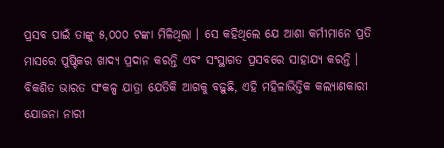ପ୍ରସବ ପାଇଁ ତାଙ୍କୁ ୫,୦୦୦ ଟଙ୍କା ମିଳିଥିଲା । ସେ କହିଥିଲେ ଯେ ଆଶା କର୍ମୀମାନେ ପ୍ରତି ମାସରେ ପୁଷ୍ଟିକର ଖାଦ୍ୟ ପ୍ରଦାନ କରନ୍ତି ଏବଂ ସଂସ୍ଥାଗତ ପ୍ରସବରେ ସାହାଯ୍ୟ କରନ୍ତି ।
ବିକଶିତ ଭାରତ ସଂକଳ୍ପ ଯାତ୍ରା ଯେତିକି ଆଗକୁ ବଢ଼ୁଛି, ଏହି ମହିଳାଭିତ୍ତିକ କଲ୍ୟାଣକାରୀ ଯୋଜନା ନାରୀ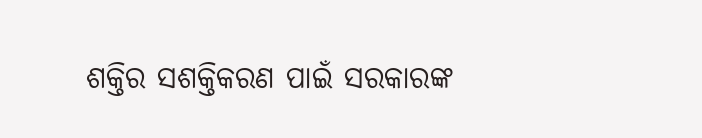ଶକ୍ତିର ସଶକ୍ତିକରଣ ପାଇଁ ସରକାରଙ୍କ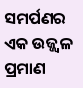ସମର୍ପଣର ଏକ ଉଜ୍ଜ୍ୱଳ ପ୍ରମାଣ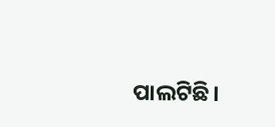ପାଲଟିଛି।